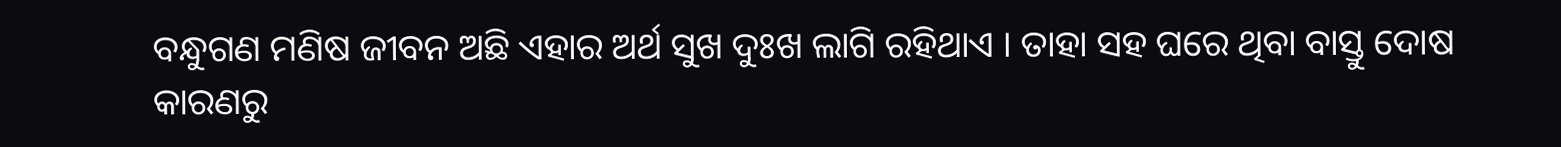ବନ୍ଧୁଗଣ ମଣିଷ ଜୀବନ ଅଛି ଏହାର ଅର୍ଥ ସୁଖ ଦୁଃଖ ଲାଗି ରହିଥାଏ । ତାହା ସହ ଘରେ ଥିବା ବାସ୍ତୁ ଦୋଷ କାରଣରୁ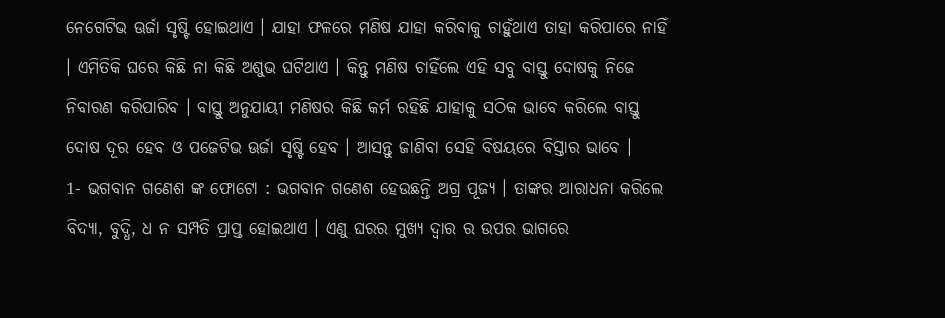ନେଗେଟିଭ ଊର୍ଜା ସୃଷ୍ଟି ହୋଇଥାଏ । ଯାହା ଫଳରେ ମଣିଷ ଯାହା କରିବାକୁ ଚାହୁଁଥାଏ ତାହା କରିପାରେ ନାହିଁ । ଏମିତିକି ଘରେ କିଛି ନା କିଛି ଅଶୁଭ ଘଟିଥାଏ । କିନ୍ତୁ ମଣିଷ ଚାହିଁଲେ ଏହି ସବୁ ବାସ୍ତୁ ଦୋଷକୁ ନିଜେ ନିବାରଣ କରିପାରିବ । ବାସ୍ତୁ ଅନୁଯାୟୀ ମଣିଷର କିଛି କର୍ମ ରହିଛି ଯାହାକୁ ସଠିକ ଭାବେ କରିଲେ ବାସ୍ତୁ ଦୋଷ ଦୂର ହେବ ଓ ପଜେଟିଭ ଊର୍ଜା ସୃଷ୍ଟି ହେବ । ଆସନ୍ତୁ ଜାଣିବା ସେହି ବିଷୟରେ ବିସ୍ତାର ଭାବେ ।
1- ଭଗବାନ ଗଣେଶ ଙ୍କ ଫୋଟୋ : ଭଗବାନ ଗଣେଶ ହେଉଛନ୍ତି ଅଗ୍ର ପୂଜ୍ୟ । ତାଙ୍କର ଆରାଧନା କରିଲେ ବିଦ୍ୟା, ବୁଦ୍ଧି, ଧ ନ ସମ୍ପତି ପ୍ରାପ୍ତ ହୋଇଥାଏ । ଏଣୁ ଘରର ମୁଖ୍ୟ ଦ୍ଵାର ର ଉପର ଭାଗରେ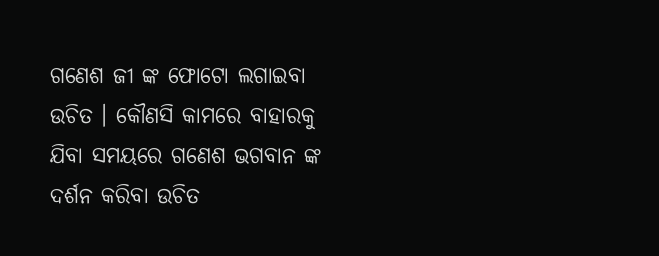ଗଣେଶ ଜୀ ଙ୍କ ଫୋଟୋ ଲଗାଇବା ଉଚିତ । କୌଣସି କାମରେ ବାହାରକୁ ଯିବା ସମୟରେ ଗଣେଶ ଭଗବାନ ଙ୍କ ଦର୍ଶନ କରିବା ଉଚିତ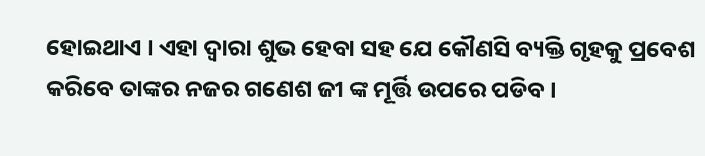ହୋଇଥାଏ । ଏହା ଦ୍ଵାରା ଶୁଭ ହେବା ସହ ଯେ କୌଣସି ବ୍ୟକ୍ତି ଗୃହକୁ ପ୍ରବେଶ କରିବେ ତାଙ୍କର ନଜର ଗଣେଶ ଜୀ ଙ୍କ ମୂର୍ତ୍ତି ଉପରେ ପଡିବ ।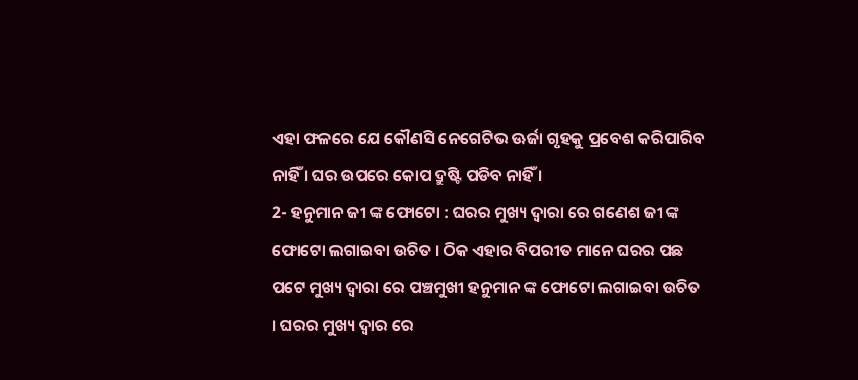ଏହା ଫଳରେ ଯେ କୌଣସି ନେଗେଟିଭ ଊର୍ଜା ଗୃହକୁ ପ୍ରବେଶ କରିପାରିବ ନାହିଁ । ଘର ଉପରେ କୋପ ଦ୍ରୁଷ୍ଟି ପଡିବ ନାହିଁ ।
2- ହନୁମାନ ଜୀ ଙ୍କ ଫୋଟୋ : ଘରର ମୁଖ୍ୟ ଦ୍ଵାରା ରେ ଗଣେଶ ଜୀ ଙ୍କ ଫୋଟୋ ଲଗାଇବା ଉଚିତ । ଠିକ ଏହାର ବିପରୀତ ମାନେ ଘରର ପଛ ପଟେ ମୁଖ୍ୟ ଦ୍ଵାରା ରେ ପଞ୍ଚମୁଖୀ ହନୁମାନ ଙ୍କ ଫୋଟୋ ଲଗାଇବା ଉଚିତ । ଘରର ମୁଖ୍ୟ ଦ୍ଵାର ରେ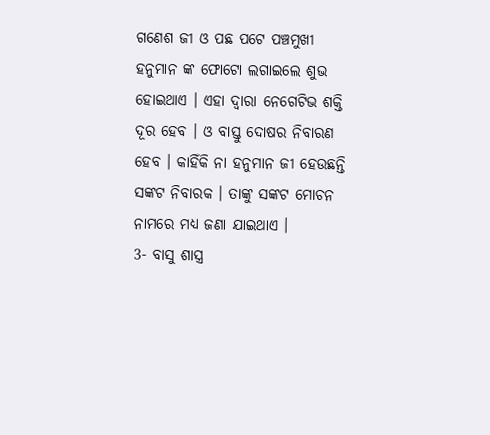ଗଣେଶ ଜୀ ଓ ପଛ ପଟେ ପଞ୍ଚମୁଖୀ ହନୁମାନ ଙ୍କ ଫୋଟୋ ଲଗାଇଲେ ଶୁଭ ହୋଇଥାଏ । ଏହା ଦ୍ଵାରା ନେଗେଟିଭ ଶକ୍ତି ଦୂର ହେବ । ଓ ବାସ୍ତୁ ଦୋଷର ନିବାରଣ ହେବ । କାହିଁକି ନା ହନୁମାନ ଜୀ ହେଉଛନ୍ତି ସଙ୍କଟ ନିବାରକ । ତାଙ୍କୁ ସଙ୍କଟ ମୋଚନ ନାମରେ ମଧ୍ୟ ଜଣା ଯାଇଥାଏ ।
3- ବାସୁ ଶାସ୍ତ୍ର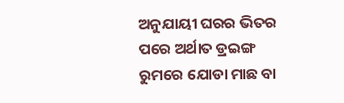ଅନୁଯାୟୀ ଘରର ଭିତର ପରେ ଅର୍ଥାତ ଡ୍ରଇଙ୍ଗ ରୁମରେ ଯୋଡା ମାଛ ବା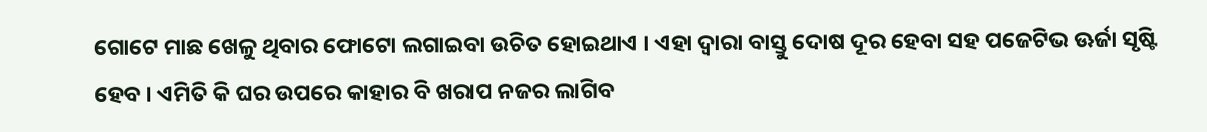ଗୋଟେ ମାଛ ଖେଳୁ ଥିବାର ଫୋଟୋ ଲଗାଇବା ଉଚିତ ହୋଇଥାଏ । ଏହା ଦ୍ଵାରା ବାସ୍ତୁ ଦୋଷ ଦୂର ହେବା ସହ ପଜେଟିଭ ଊର୍ଜା ସୃଷ୍ଟି ହେବ । ଏମିତି କି ଘର ଉପରେ କାହାର ବି ଖରାପ ନଜର ଲାଗିବ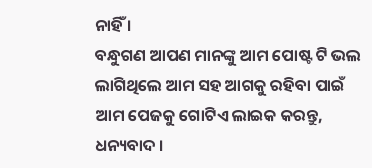ନାହିଁ ।
ବନ୍ଧୁଗଣ ଆପଣ ମାନଙ୍କୁ ଆମ ପୋଷ୍ଟ ଟି ଭଲ ଲାଗିଥିଲେ ଆମ ସହ ଆଗକୁ ରହିବା ପାଇଁ ଆମ ପେଜକୁ ଗୋଟିଏ ଲାଇକ କରନ୍ତୁ, ଧନ୍ୟବାଦ ।